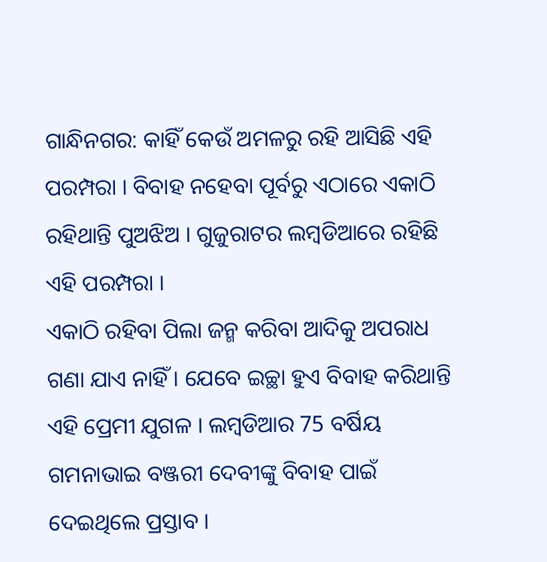ଗାନ୍ଧିନଗର: କାହିଁ କେଉଁ ଅମଳରୁ ରହି ଆସିଛି ଏହି ପରମ୍ପରା । ବିବାହ ନହେବା ପୂର୍ବରୁ ଏଠାରେ ଏକାଠି ରହିଥାନ୍ତି ପୁଅଝିଅ । ଗୁଜୁରାଟର ଲମ୍ବଡିଆରେ ରହିଛି ଏହି ପରମ୍ପରା ।
ଏକାଠି ରହିବା ପିଲା ଜନ୍ମ କରିବା ଆଦିକୁ ଅପରାଧ ଗଣା ଯାଏ ନାହିଁ । ଯେବେ ଇଚ୍ଛା ହୁଏ ବିବାହ କରିଥାନ୍ତି ଏହି ପ୍ରେମୀ ଯୁଗଳ । ଲମ୍ବଡିଆର 75 ବର୍ଷିୟ ଗମନାଭାଇ ବଞ୍ଜରୀ ଦେବୀଙ୍କୁ ବିବାହ ପାଇଁ ଦେଇଥିଲେ ପ୍ରସ୍ତାବ ।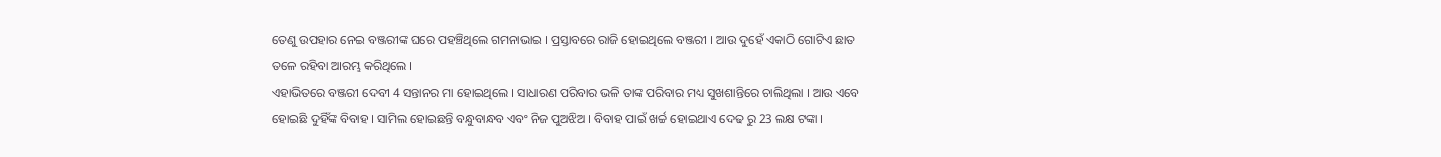ତେଣୁ ଉପହାର ନେଇ ବଞ୍ଜରୀଙ୍କ ଘରେ ପହଞ୍ଚିଥିଲେ ଗମନାଭାଇ । ପ୍ରସ୍ତାବରେ ରାଜି ହୋଇଥିଲେ ବଞ୍ଜରୀ । ଆଉ ଦୁହେଁ ଏକାଠି ଗୋଟିଏ ଛାତ ତଳେ ରହିବା ଆରମ୍ଭ କରିଥିଲେ ।
ଏହାଭିତରେ ବଞ୍ଜରୀ ଦେବୀ 4 ସନ୍ତାନର ମା ହୋଇଥିଲେ । ସାଧାରଣ ପରିବାର ଭଳି ତାଙ୍କ ପରିବାର ମଧ୍ୟ ସୁଖଶାନ୍ତିରେ ଚାଲିଥିଲା । ଆଉ ଏବେ ହୋଇଛି ଦୁହିଁଙ୍କ ବିବାହ । ସାମିଲ ହୋଇଛନ୍ତି ବନ୍ଧୁବାନ୍ଧବ ଏବଂ ନିଜ ପୁଅଝିଅ । ବିବାହ ପାଇଁ ଖର୍ଚ୍ଚ ହୋଇଥାଏ ଦେଢ ରୁ 23 ଲକ୍ଷ ଟଙ୍କା ।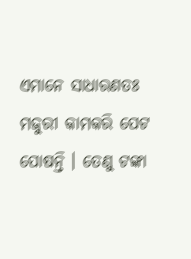ଏମାନେ ସାଧାରଣତଃ ମଜୁରୀ କାମକରି ପେଟ ପୋଷନ୍ତି । ତେଣୁ ଟଙ୍କା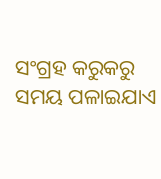ସଂଗ୍ରହ କରୁକରୁ ସମୟ ପଳାଇଯାଏ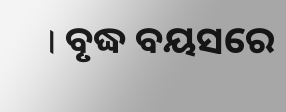। ବୃଦ୍ଧ ବୟସରେ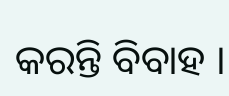କରନ୍ତି ବିବାହ ।